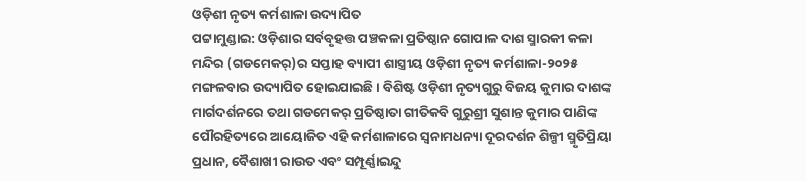ଓଡ଼ିଶୀ ନୃତ୍ୟ କର୍ମଶାଳା ଉଦ୍ୟାପିତ
ପଟ୍ଟାମୁଣ୍ଡାଇ: ଓଡ଼ିଶାର ସର୍ବବୃହତ୍ତ ପଞ୍ଚକଳା ପ୍ରତିଷ୍ଠାନ ଗୋପାଳ ଦାଶ ସ୍ମାରକୀ କଳା ମନ୍ଦିର (ଗଡମେକର୍)ର ସପ୍ତାହ ବ୍ୟାପୀ ଶାସ୍ତ୍ରୀୟ ଓଡ଼ିଶୀ ନୃତ୍ୟ କର୍ମଶାଳା-୨୦୨୫ ମଙ୍ଗଳବାର ଉଦ୍ୟାପିତ ହୋଇଯାଇଛି । ବିଶିଷ୍ଟ ଓଡ଼ିଶୀ ନୃତ୍ୟଗୁରୁ ବିଜୟ କୁମାର ଦାଶଙ୍କ ମାର୍ଗଦର୍ଶନରେ ତଥା ଗଡମେକର୍ ପ୍ରତିଷ୍ଠାତା ଗୀତିକବି ଗୁରୁଶ୍ରୀ ସୁଶାନ୍ତ କୁମାର ପାଣିଙ୍କ ପୌରହିତ୍ୟରେ ଆୟୋଜିତ ଏହି କର୍ମଶାଳାରେ ସ୍ୱନାମଧନ୍ୟା ଦୂରଦର୍ଶନ ଶିଳ୍ପୀ ସ୍ମୃତିପ୍ରିୟା ପ୍ରଧାନ, ବୈଶାଖୀ ରାଉତ ଏବଂ ସମ୍ପୂର୍ଣ୍ଣାଇନ୍ଦୁ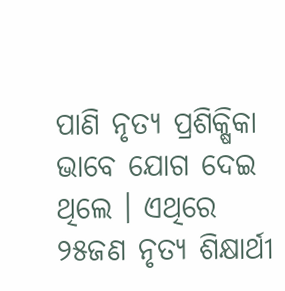ପାଣି ନୃତ୍ୟ ପ୍ରଶିକ୍ଷିକା ଭାବେ ଯୋଗ ଦେଇ ଥିଲେ । ଏଥିରେ ୨୫ଜଣ ନୃତ୍ୟ ଶିକ୍ଷାର୍ଥୀ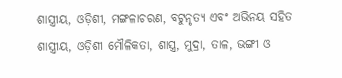ଶାସ୍ତ୍ରୀୟ, ଓଡ଼ିଶୀ, ମଙ୍ଗଳାଚରଣ, ବଟୁନୃତ୍ୟ ଏବଂ ଅଭିନୟ ସହିତ ଶାସ୍ତ୍ରୀୟ, ଓଡ଼ିଶୀ ମୌଳିକତା, ଶାସ୍ତ୍ର, ମୁଦ୍ରା, ତାଳ, ଭଙ୍ଗୀ ଓ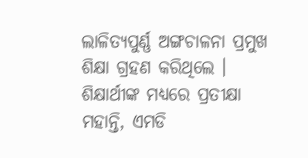ଲାଳିତ୍ୟପୁର୍ଣ୍ଣ ଅଙ୍ଗଚାଳନା ପ୍ରମୁଖ ଶିକ୍ଷା ଗ୍ରହଣ କରିଥିଲେ । ଶିକ୍ଷାର୍ଥୀଙ୍କ ମଧ୍ୟରେ ପ୍ରତୀକ୍ଷା ମହାନ୍ତି, ଏମଡି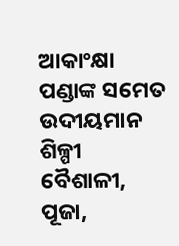ଆକାଂକ୍ଷା ପଣ୍ଡାଙ୍କ ସମେତ ଉଦୀୟମାନ ଶିଳ୍ପୀ ବୈଶାଳୀ, ପୂଜା,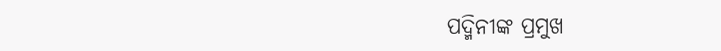ପଦ୍ମିନୀଙ୍କ ପ୍ରମୁଖ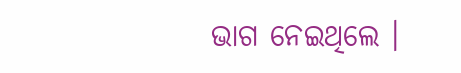ଭାଗ ନେଇଥିଲେ ।